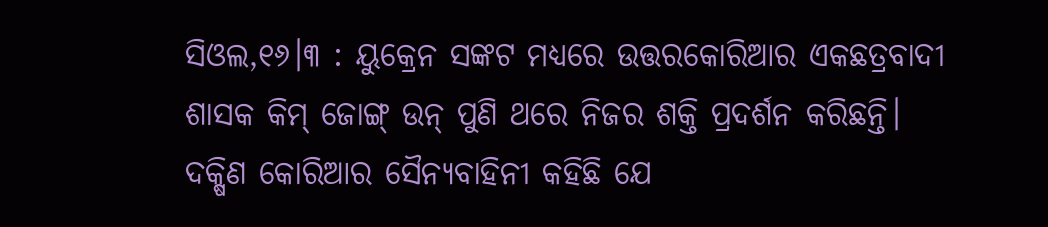ସିଓଲ,୧୬।୩ : ୟୁକ୍ରେନ ସଙ୍କଟ ମଧ୍ୟରେ ଉତ୍ତରକୋରିଆର ଏକଛତ୍ରବାଦୀ ଶାସକ କିମ୍ ଜୋଙ୍ଗ୍ ଉନ୍ ପୁଣି ଥରେ ନିଜର ଶକ୍ତି ପ୍ରଦର୍ଶନ କରିଛନ୍ତି। ଦକ୍ଷିଣ କୋରିଆର ସୈନ୍ୟବାହିନୀ କହିଛି ଯେ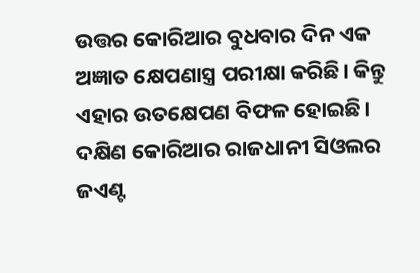ଉତ୍ତର କୋରିଆର ବୁଧବାର ଦିନ ଏକ ଅଜ୍ଞାତ କ୍ଷେପଣାସ୍ତ୍ର ପରୀକ୍ଷା କରିଛି। କିନ୍ତୁ ଏହାର ଉତକ୍ଷେପଣ ବିଫଳ ହୋଇଛି।
ଦକ୍ଷିଣ କୋରିଆର ରାଜଧାନୀ ସିଓଲର ଜଏଣ୍ଟ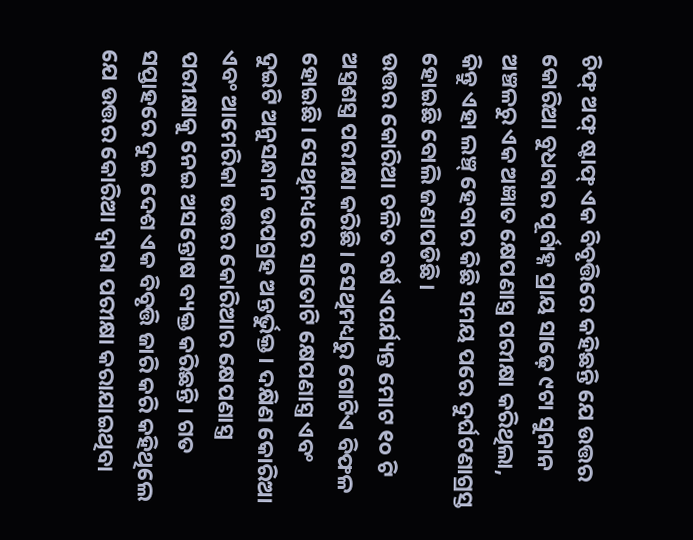ଚିଫ୍ ଅଫ୍ ଷ୍ଟାଫ୍ ଏକ ବିବୃତ୍ତିରେ କହିଛନ୍ତି ଯେ ଉତ୍ତର କୋରିଆ ବୁଧବାର ପୂର୍ବାହ୍ନ ପ୍ରାୟ ସାଢ଼େ ୯ଟା ସୁନାନ ଅଞ୍ଚଳରୁ ଏକ ଅଜ୍ଞାତ କ୍ଷେପଣାସ୍ତ୍ର ପରୀକ୍ଷା କରିଥିଲା, କିନ୍ତୁ ଏହା ଲଞ୍ଚ୍ ହେବାର କିଛି ସମୟ ପରେ ଦୁର୍ଘଟଣାଗ୍ରସ୍ତ ହୋଇଛି ବୋଲି ଜଣାପଡିଛି।
ଉତ୍ତର କୋରିଆ ଚଳିତ ବର୍ଷ ଏପର୍ଯ୍ୟନ୍ତ ମୋଟ ୧୦ ଟି ଅସ୍ତ୍ରଶସ୍ତ୍ର ପରୀକ୍ଷା କରିଛି। ସେଥିମଧ୍ୟରୁ ଗୋଟିଏ ବିଫଳ ହୋଇଛି। ସେଥିମଧ୍ୟରେ ସାତୋଟି କ୍ଷେପଣାସ୍ତ୍ର ଏବଂ ଦୁଇଟି ଅନୁସନ୍ଧାନ ଉପଗ୍ରହ ଅନ୍ତର୍ଭୁକ୍ତ। ଦକ୍ଷିଣ କୋରିଆ ଏବଂ ଆମେରିକା ଉତ୍ତର କୋରିଆର କ୍ଷେପଣାସ୍ତ୍ର ପରୀକ୍ଷାକୁ ନେଇ ଅସନ୍ତୋଷ ବ୍ୟକ୍ତ କରିଛନ୍ତି। ଗତ ସପ୍ତାହରେ ଦୁଇ ଦେଶ ଏକ ବିବୃତ୍ତି ଜାରି କରି କହିଥିଲେ ଯେ ଉତ୍ତର କୋରିଆ ଦ୍ୱାରା ପରୀକ୍ଷା କରାଯାଇଥିବା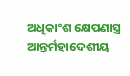ଅଧିକାଂଶ କ୍ଷେପଣାସ୍ତ୍ର ଆନ୍ତର୍ମହାଦେଶୀୟ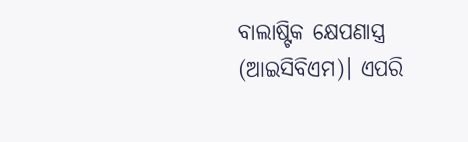ବାଲାଷ୍ଟିକ କ୍ଷେପଣାସ୍ତ୍ର (ଆଇସିବିଏମ)। ଏପରି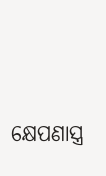କ୍ଷେପଣାସ୍ତ୍ର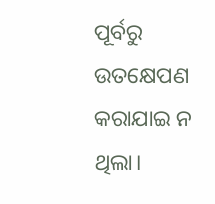ପୂର୍ବରୁ ଉତକ୍ଷେପଣ କରାଯାଇ ନ ଥିଲା।